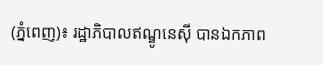(ភ្នំពេញ)៖ រដ្ឋាភិបាលឥណ្ឌូនេស៊ី បានឯកភាព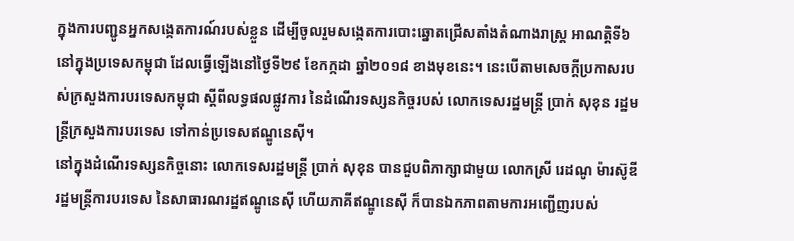ក្នុងការបញ្ជូនអ្នកសង្កេតការណ៍របស់ខ្លួន ដើម្បីចូលរួមសង្កេតការបោះឆ្នោតជ្រើសតាំងតំណាងរាស្រ្ត អាណត្តិទី៦ នៅក្នុងប្រទេសកម្ពុជា ដែលធ្វើឡើងនៅថ្ងៃទី២៩ ខែកក្កដា ឆ្នាំ២០១៨ ខាងមុខនេះ។ នេះបើតាមសេចក្តីប្រកាសរបស់ក្រសួងការបរទេសកម្ពុជា ស្តីពីលទ្ធផលផ្លូវការ នៃដំណើរទស្សនកិច្ចរបស់ លោកទេសរដ្ឋមន្រ្តី ប្រាក់ សុខុន រដ្ឋមន្រ្តីក្រសួងការបរទេស ទៅកាន់ប្រទេសឥណ្ឌូនេស៊ី។
នៅក្នុងដំណើរទស្សនកិច្ចនោះ លោកទេសរដ្ឋមន្រ្តី ប្រាក់ សុខុន បានជួបពិភាក្សាជាមួយ លោកស្រី រេដណូ ម៉ារស៊ូឌី រដ្ឋមន្រ្តីការបរទេស នៃសាធារណរដ្ឋឥណ្ឌូនេស៊ី ហើយភាគីឥណ្ឌូនេស៊ី ក៏បានឯកភាពតាមការអញ្ជើញរបស់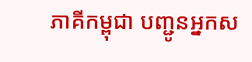ភាគីកម្ពុជា បញ្ជូនអ្នកស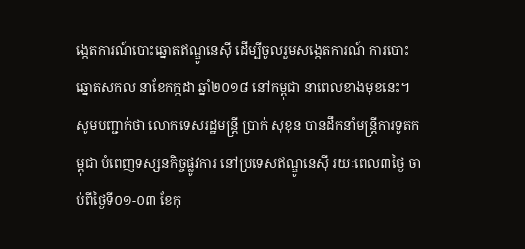ង្កេតការណ៍បោះឆ្នោតឥណ្ឌូនេស៊ី ដើម្បីចូលរួមសង្កេតការណ៍ ការបោះឆ្នោតសកល នាខែកក្កដា ឆ្នាំ២០១៨ នៅកម្ពុជា នាពេលខាងមុខនេះ។
សូមបញ្ជាក់ថា លោកទេសរដ្ឋមន្រ្តី ប្រាក់ សុខុន បានដឹកនាំមន្រ្តីការទូតកម្ពុជា បំពេញទស្សនកិច្ចផ្លូវការ នៅប្រទេសឥណ្ឌូនេស៊ី រយៈពេល៣ថ្ងៃ ចាប់ពីថ្ងៃទី០១-០៣ ខែកុ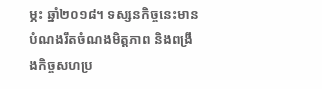ម្ភះ ឆ្នាំ២០១៨។ ទស្សនកិច្ចនេះមានបំណងរឹតចំណងមិត្តភាព និងពង្រឹងកិច្ចសហប្រ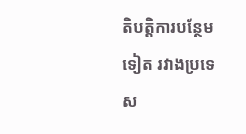តិបតិ្តការបន្ថែមទៀត រវាងប្រទេស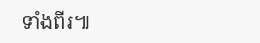ទាំងពីរ៕